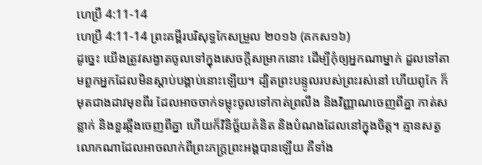ហេប្រឺ 4:11-14
ហេប្រឺ 4:11-14 ព្រះគម្ពីរបរិសុទ្ធកែសម្រួល ២០១៦ (គកស១៦)
ដូច្នេះ យើងត្រូវសង្វាតចូលទៅក្នុងសេចក្ដីសម្រាកនោះ ដើម្បីកុំឲ្យអ្នកណាម្នាក់ ដួលទៅតាមពួកអ្នកដែលមិនស្ដាប់បង្គាប់នោះឡើយ។ ដ្បិតព្រះបន្ទូលរបស់ព្រះរស់នៅ ហើយពូកែ ក៏មុតជាងដាវមុខពីរ ដែលអាចចាក់ទម្លុះចូលទៅកាត់ព្រលឹង និងវិញ្ញាណចេញពីគ្នា កាត់សន្លាក់ និងខួរឆ្អឹងចេញពីគ្នា ហើយក៏វិនិច្ឆ័យគំនិត និងបំណងដែលនៅក្នុងចិត្ត។ គ្មានសត្វលោកណាដែលអាចលាក់ពីព្រះភក្ត្រព្រះអង្គបានឡើយ គឺទាំង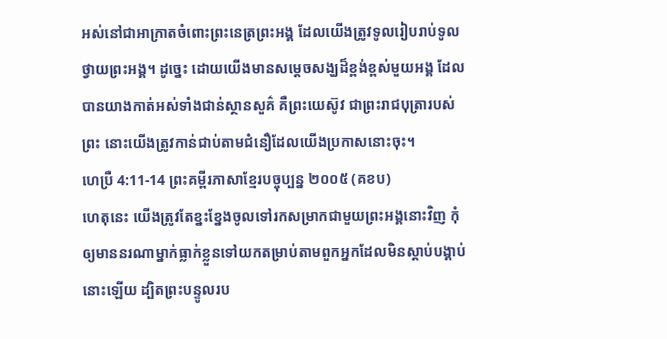អស់នៅជាអាក្រាតចំពោះព្រះនេត្រព្រះអង្គ ដែលយើងត្រូវទូលរៀបរាប់ទូលថ្វាយព្រះអង្គ។ ដូច្នេះ ដោយយើងមានសម្តេចសង្ឃដ៏ខ្ពង់ខ្ពស់មួយអង្គ ដែលបានយាងកាត់អស់ទាំងជាន់ស្ថានសួគ៌ គឺព្រះយេស៊ូវ ជាព្រះរាជបុត្រារបស់ព្រះ នោះយើងត្រូវកាន់ជាប់តាមជំនឿដែលយើងប្រកាសនោះចុះ។
ហេប្រឺ 4:11-14 ព្រះគម្ពីរភាសាខ្មែរបច្ចុប្បន្ន ២០០៥ (គខប)
ហេតុនេះ យើងត្រូវតែខ្នះខ្នែងចូលទៅរកសម្រាកជាមួយព្រះអង្គនោះវិញ កុំឲ្យមាននរណាម្នាក់ធ្លាក់ខ្លួនទៅយកតម្រាប់តាមពួកអ្នកដែលមិនស្ដាប់បង្គាប់នោះឡើយ ដ្បិតព្រះបន្ទូលរប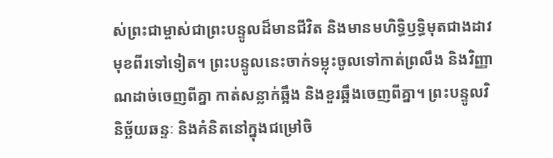ស់ព្រះជាម្ចាស់ជាព្រះបន្ទូលដ៏មានជីវិត និងមានមហិទ្ធិឫទ្ធិមុតជាងដាវមុខពីរទៅទៀត។ ព្រះបន្ទូលនេះចាក់ទម្លុះចូលទៅកាត់ព្រលឹង និងវិញ្ញាណដាច់ចេញពីគ្នា កាត់សន្លាក់ឆ្អឹង និងខួរឆ្អឹងចេញពីគ្នា។ ព្រះបន្ទូលវិនិច្ឆ័យឆន្ទៈ និងគំនិតនៅក្នុងជម្រៅចិ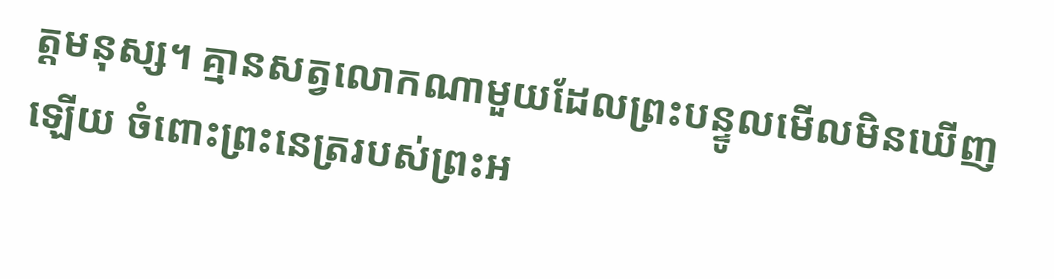ត្តមនុស្ស។ គ្មានសត្វលោកណាមួយដែលព្រះបន្ទូលមើលមិនឃើញឡើយ ចំពោះព្រះនេត្ររបស់ព្រះអ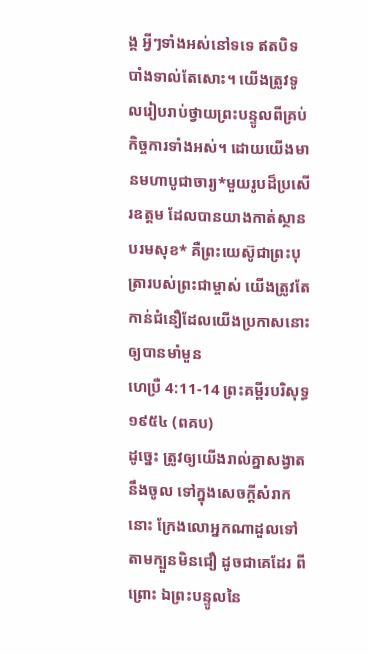ង្គ អ្វីៗទាំងអស់នៅទទេ ឥតបិទបាំងទាល់តែសោះ។ យើងត្រូវទូលរៀបរាប់ថ្វាយព្រះបន្ទូលពីគ្រប់កិច្ចការទាំងអស់។ ដោយយើងមានមហាបូជាចារ្យ*មួយរូបដ៏ប្រសើរឧត្ដម ដែលបានយាងកាត់ស្ថានបរមសុខ* គឺព្រះយេស៊ូជាព្រះបុត្រារបស់ព្រះជាម្ចាស់ យើងត្រូវតែកាន់ជំនឿដែលយើងប្រកាសនោះឲ្យបានមាំមួន
ហេប្រឺ 4:11-14 ព្រះគម្ពីរបរិសុទ្ធ ១៩៥៤ (ពគប)
ដូច្នេះ ត្រូវឲ្យយើងរាល់គ្នាសង្វាតនឹងចូល ទៅក្នុងសេចក្ដីសំរាកនោះ ក្រែងលោអ្នកណាដួលទៅ តាមក្បួនមិនជឿ ដូចជាគេដែរ ពីព្រោះ ឯព្រះបន្ទូលនៃ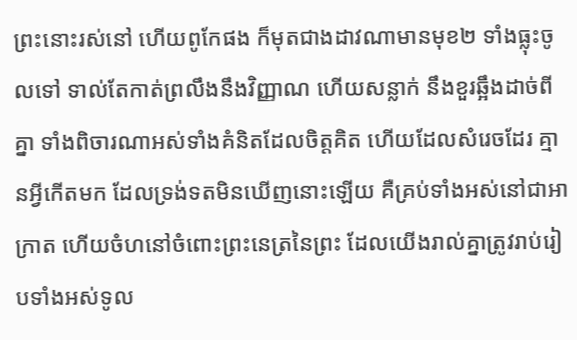ព្រះនោះរស់នៅ ហើយពូកែផង ក៏មុតជាងដាវណាមានមុខ២ ទាំងធ្លុះចូលទៅ ទាល់តែកាត់ព្រលឹងនឹងវិញ្ញាណ ហើយសន្លាក់ នឹងខួរឆ្អឹងដាច់ពីគ្នា ទាំងពិចារណាអស់ទាំងគំនិតដែលចិត្តគិត ហើយដែលសំរេចដែរ គ្មានអ្វីកើតមក ដែលទ្រង់ទតមិនឃើញនោះឡើយ គឺគ្រប់ទាំងអស់នៅជាអាក្រាត ហើយចំហនៅចំពោះព្រះនេត្រនៃព្រះ ដែលយើងរាល់គ្នាត្រូវរាប់រៀបទាំងអស់ទូល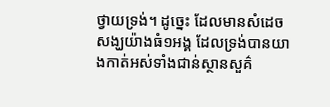ថ្វាយទ្រង់។ ដូច្នេះ ដែលមានសំដេចសង្ឃយ៉ាងធំ១អង្គ ដែលទ្រង់បានយាងកាត់អស់ទាំងជាន់ស្ថានសួគ៌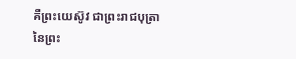គឺព្រះយេស៊ូវ ជាព្រះរាជបុត្រានៃព្រះ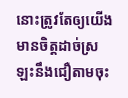នោះត្រូវតែឲ្យយើងមានចិត្តដាច់ស្រឡះនឹងជឿតាមចុះ